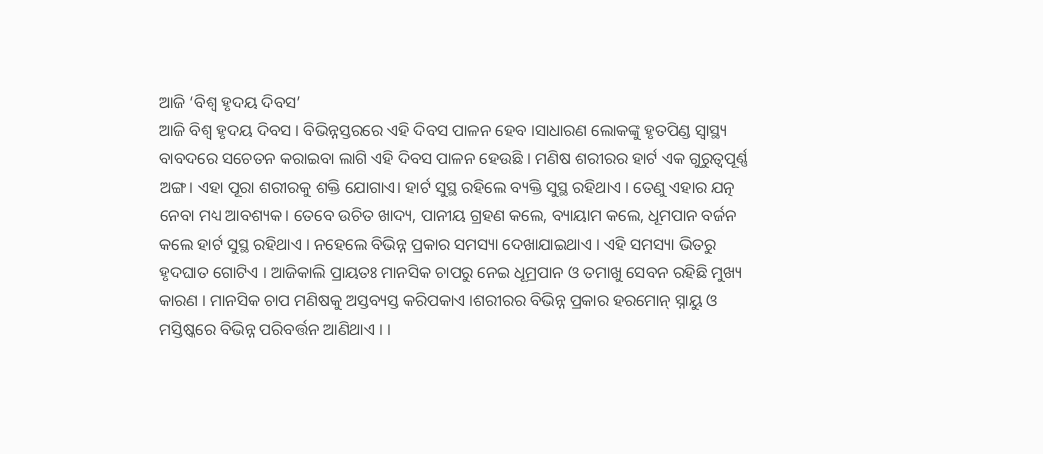ଆଜି ‘ବିଶ୍ୱ ହୃଦୟ ଦିବସ’
ଆଜି ବିଶ୍ୱ ହୃଦୟ ଦିବସ । ବିଭିନ୍ନସ୍ତରରେ ଏହି ଦିବସ ପାଳନ ହେବ ।ସାଧାରଣ ଲୋକଙ୍କୁ ହୃତପିଣ୍ଡ ସ୍ୱାସ୍ଥ୍ୟ ବାବଦରେ ସଚେତନ କରାଇବା ଲାଗି ଏହି ଦିବସ ପାଳନ ହେଉଛି । ମଣିଷ ଶରୀରର ହାର୍ଟ ଏକ ଗୁରୁତ୍ୱପୂର୍ଣ୍ଣ ଅଙ୍ଗ। ଏହା ପୂରା ଶରୀରକୁ ଶକ୍ତି ଯୋଗାଏ। ହାର୍ଟ ସୁସ୍ଥ ରହିଲେ ବ୍ୟକ୍ତି ସୁସ୍ଥ ରହିଥାଏ । ତେଣୁ ଏହାର ଯତ୍ନ ନେବା ମଧ୍ୟ ଆବଶ୍ୟକ। ତେବେ ଉଚିତ ଖାଦ୍ୟ, ପାନୀୟ ଗ୍ରହଣ କଲେ, ବ୍ୟାୟାମ କଲେ, ଧୂମପାନ ବର୍ଜନ କଲେ ହାର୍ଟ ସୁସ୍ଥ ରହିଥାଏ । ନହେଲେ ବିଭିନ୍ନ ପ୍ରକାର ସମସ୍ୟା ଦେଖାଯାଇଥାଏ । ଏହି ସମସ୍ୟା ଭିତରୁ ହୃଦଘାତ ଗୋଟିଏ । ଆଜିକାଲି ପ୍ରାୟତଃ ମାନସିକ ଚାପରୁ ନେଇ ଧୂମ୍ରପାନ ଓ ତମାଖୁ ସେବନ ରହିଛି ମୁଖ୍ୟ କାରଣ । ମାନସିକ ଚାପ ମଣିଷକୁ ଅସ୍ତବ୍ୟସ୍ତ କରିପକାଏ ।ଶରୀରର ବିଭିନ୍ନ ପ୍ରକାର ହରମୋନ୍ ସ୍ନାୟୁ ଓ ମସ୍ତିଷ୍କରେ ବିଭିନ୍ନ ପରିବର୍ତ୍ତନ ଆଣିଥାଏ । ।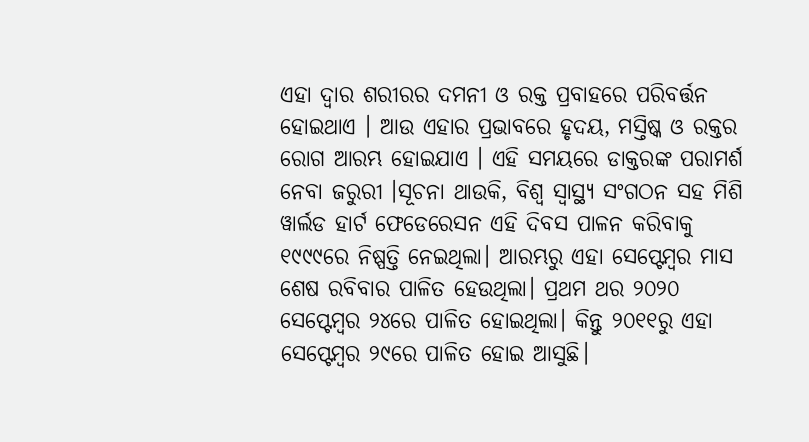ଏହା ଦ୍ୱାର ଶରୀରର ଦମନୀ ଓ ରକ୍ତ ପ୍ରବାହରେ ପରିବର୍ତ୍ତନ ହୋଇଥାଏ । ଆଉ ଏହାର ପ୍ରଭାବରେ ହୃଦୟ, ମସ୍ତିଷ୍କ ଓ ରକ୍ତର ରୋଗ ଆରମ୍ଭ ହୋଇଯାଏ । ଏହି ସମୟରେ ଡାକ୍ତରଙ୍କ ପରାମର୍ଶ ନେବା ଜରୁରୀ ।ସୂଚନା ଥାଉକି, ବିଶ୍ୱ ସ୍ୱାସ୍ଥ୍ୟ ସଂଗଠନ ସହ ମିଶି ୱାର୍ଲଡ ହାର୍ଟ ଫେଡେରେସନ ଏହି ଦିବସ ପାଳନ କରିବାକୁ ୧୯୯୯ରେ ନିଷ୍ପତ୍ତି ନେଇଥିଲା। ଆରମ୍ଭରୁ ଏହା ସେପ୍ଟେମ୍ବର ମାସ ଶେଷ ରବିବାର ପାଳିତ ହେଉଥିଲା। ପ୍ରଥମ ଥର ୨୦୨୦ ସେପ୍ଟେମ୍ବର ୨୪ରେ ପାଳିତ ହୋଇଥିଲା। କିନ୍ତୁ ୨୦୧୧ରୁ ଏହା ସେପ୍ଟେମ୍ବର ୨୯ରେ ପାଳିତ ହୋଇ ଆସୁଛି।